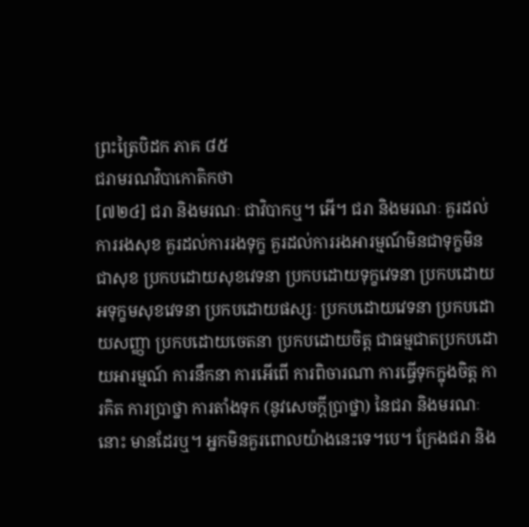ព្រះត្រៃបិដក ភាគ ៨៥
ជរាមរណវិបាកោតិកថា
[៧២៤] ជរា និងមរណៈ ជាវិបាកឬ។ អើ។ ជរា និងមរណៈ គួរដល់ការរងសុខ គួរដល់ការរងទុក្ខ គួរដល់ការរងអារម្មណ៍មិនជាទុក្ខមិនជាសុខ ប្រកបដោយសុខវេទនា ប្រកបដោយទុក្ខវេទនា ប្រកបដោយអទុក្ខមសុខវេទនា ប្រកបដោយផស្សៈ ប្រកបដោយវេទនា ប្រកបដោយសញ្ញា ប្រកបដោយចេតនា ប្រកបដោយចិត្ត ជាធម្មជាតប្រកបដោយអារម្មណ៍ ការនឹកនា ការអើពើ ការពិចារណា ការធ្វើទុកក្នុងចិត្ត ការគិត ការប្រាថ្នា ការតាំងទុក (នូវសេចក្តីប្រាថ្នា) នៃជរា និងមរណៈនោះ មានដែរឬ។ អ្នកមិនគួរពោលយ៉ាងនេះទេ។បេ។ ក្រែងជរា និង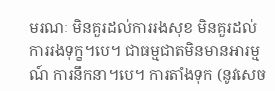មរណៈ មិនគួរដល់ការរងសុខ មិនគួរដល់ការរងទុក្ខ។បេ។ ជាធម្មជាតមិនមានអារម្មណ៍ ការនឹកនា។បេ។ ការតាំងទុក (នូវសេច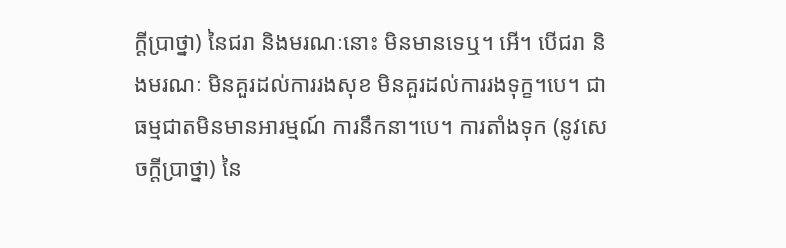ក្តីប្រាថ្នា) នៃជរា និងមរណៈនោះ មិនមានទេឬ។ អើ។ បើជរា និងមរណៈ មិនគួរដល់ការរងសុខ មិនគួរដល់ការរងទុក្ខ។បេ។ ជាធម្មជាតមិនមានអារម្មណ៍ ការនឹកនា។បេ។ ការតាំងទុក (នូវសេចក្តីប្រាថ្នា) នៃ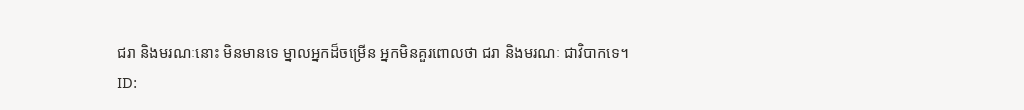ជរា និងមរណៈនោះ មិនមានទេ ម្នាលអ្នកដ៏ចម្រើន អ្នកមិនគួរពោលថា ជរា និងមរណៈ ជាវិបាកទេ។
ID: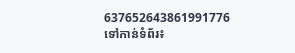637652643861991776
ទៅកាន់ទំព័រ៖